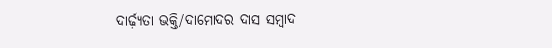ଦାର୍ଢ଼୍ୟତା ଭକ୍ତି/ଦାମୋଦର ଦାସ ସମ୍ୱାଦ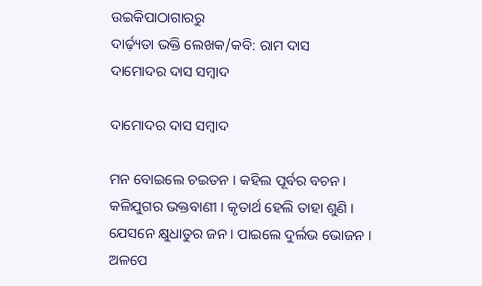ଉଇକିପାଠାଗାର‌ରୁ
ଦାର୍ଢ଼୍ୟତା ଭକ୍ତି ଲେଖକ/କବି: ରାମ ଦାସ
ଦାମୋଦର ଦାସ ସମ୍ୱାଦ

ଦାମୋଦର ଦାସ ସମ୍ୱାଦ

ମନ ବୋଇଲେ ଚଇତନ । କହିଲ ପୂର୍ବର ବଚନ ।
କଳିଯୁଗର ଭକ୍ତବାଣୀ । କୃତାର୍ଥ ହେଲି ତାହା ଶୁଣି ।
ଯେସନେ କ୍ଷୁଧାତୁର ଜନ । ପାଇଲେ ଦୁର୍ଲଭ ଭୋଜନ ।
ଅଳପେ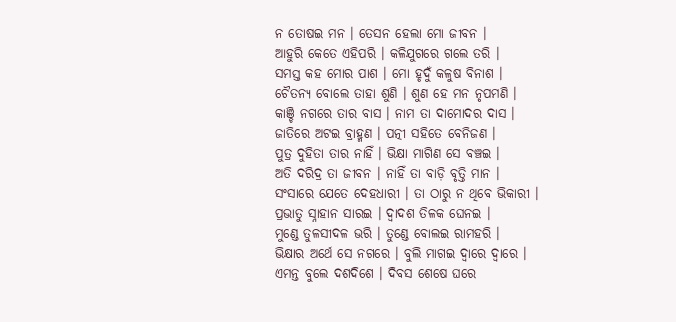ନ ତୋଷଇ ମନ । ତେସନ ହେଲା ମୋ ଜୀବନ ।
ଆହୁରି କେତେ ଏହିପରି । କଳିଯୁଗରେ ଗଲେ ତରି ।
ସମସ୍ତ କହ ମୋର ପାଶ । ମୋ ହୃଦୁଁ କଳୁଷ ବିନାଶ ।
ଚୈତନ୍ୟ ବୋଲେ ତାହା ଶୁଣି । ଶୁଣ ହେ ମନ ନୃପମଣି ।
କାଞ୍ଚି ନଗରେ ତାର ବାସ । ନାମ ତା ଦାମୋଦର ଦାସ ।
ଜାତିରେ ଅଟଇ ବ୍ରାହ୍ମଣ । ପତ୍ନୀ ସହିତେ ବେନିଜଣ ।
ପୁତ୍ର ଦୁହିତା ତାର ନାହିଁ । ଭିକ୍ଷା ମାଗିଣ ସେ ବଞ୍ଚଇ ।
ଅତି ଦରିଦ୍ର ତା ଜୀବନ । ନାହିଁ ତା ବାଡ଼ି ବୃତ୍ତି ମାନ ।
ସଂସାରେ ଯେତେ ଦେହଧାରୀ । ତା ଠାରୁ ନ ଥିବେ ଭିକାରୀ ।
ପ୍ରଭାତୁ ସ୍ନାହାନ ସାରଇ । ଦ୍ୱାଦଶ ତିଳକ ଘେନଇ ।
ମୁଣ୍ଡେ ତୁଳସୀଦଳ ଭରି । ତୁଣ୍ଡେ ବୋଲଇ ରାମହରି ।
ଭିକ୍ଷାର ଅର୍ଥେ ସେ ନଗରେ । ବୁଲି ମାଗଇ ଦ୍ୱାରେ ଦ୍ୱାରେ ।
ଏମନ୍ତ ବୁଲେ ଦଶଦିଶେ । ଦିବସ ଶେଷେ ଘରେ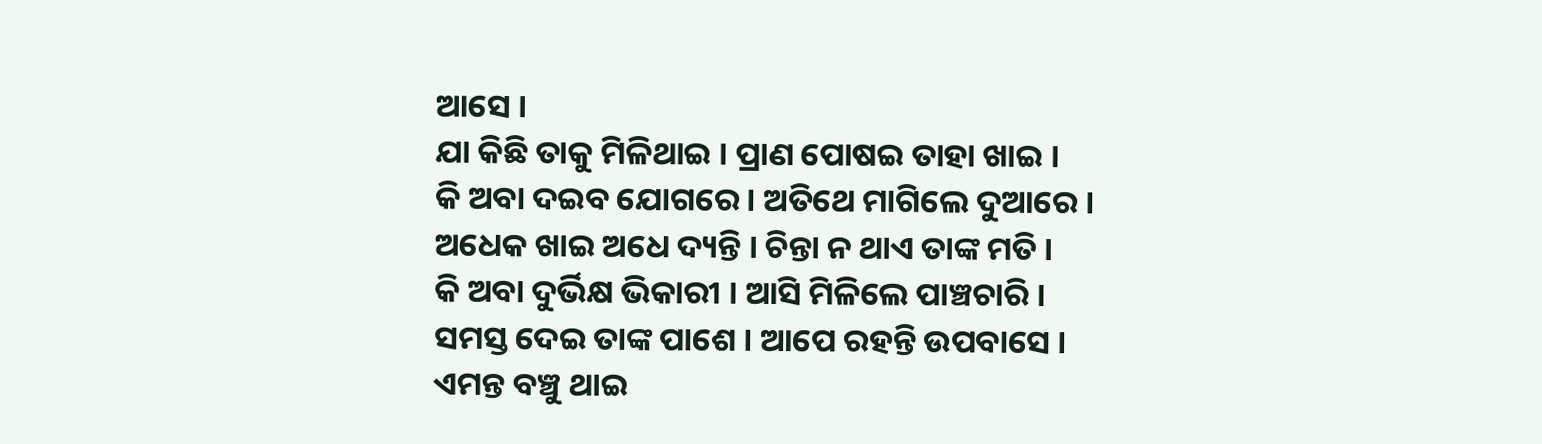ଆସେ ।
ଯା କିଛି ତାକୁ ମିଳିଥାଇ । ପ୍ରାଣ ପୋଷଇ ତାହା ଖାଇ ।
କି ଅବା ଦଇବ ଯୋଗରେ । ଅତିଥେ ମାଗିଲେ ଦୁଆରେ ।
ଅଧେକ ଖାଇ ଅଧେ ଦ୍ୟନ୍ତି । ଚିନ୍ତା ନ ଥାଏ ତାଙ୍କ ମତି ।
କି ଅବା ଦୁର୍ଭିକ୍ଷ ଭିକାରୀ । ଆସି ମିଳିଲେ ପାଞ୍ଚଚାରି ।
ସମସ୍ତ ଦେଇ ତାଙ୍କ ପାଶେ । ଆପେ ରହନ୍ତି ଉପବାସେ ।
ଏମନ୍ତ ବଞ୍ଚୁ ଥାଇ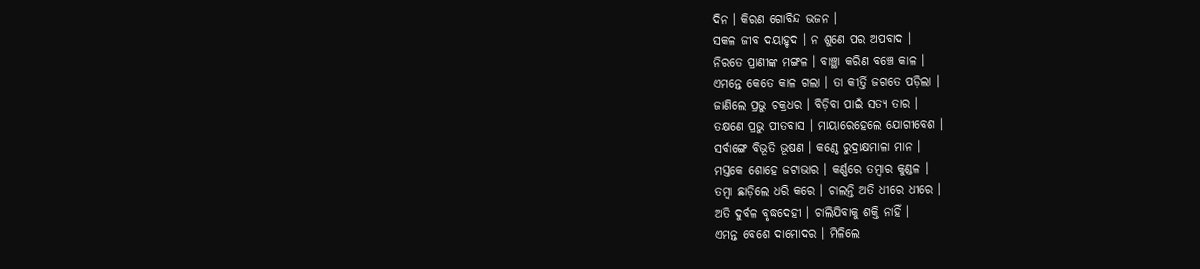ଦିନ । କିରଣ ଗୋବିନ୍ଦ ଭଜନ ।
ସକଳ ଜୀବ ଦୟାହୃଦ । ନ ଶୁଣେ ପର ଅପବାଦ ।
ନିରତେ ପ୍ରାଣୀଙ୍କ ମଙ୍ଗଳ । ବାଞ୍ଛା କରିଣ ବଞ୍ଚେ କାଳ ।
ଏମନ୍ତେ କେତେ କାଳ ଗଲା । ତା କୀର୍ତ୍ତି ଜଗତେ ପଡ଼ିଲା ।
ଜାଣିଲେ ପ୍ରଭୁ ଚକ୍ରଧର । ବିଡ଼ିବା ପାଇଁ ସତ୍ୟ ତାର ।
ତକ୍ଷଣେ ପ୍ରଭୁ ପୀତବାସ । ମାୟାରେହେଲେ ଯୋଗୀବେଶ ।
ସର୍ବାଙ୍ଗେ ବିଭୂତି ଭୂଷଣ । କଣ୍ଠେ ରୁଦ୍ରାକ୍ଷମାଳା ମାନ ।
ମସ୍ତକେ ଶୋହେ ଜଟାଭାର । କର୍ଣ୍ଣରେ ତମ୍ୱାର କୁଣ୍ଡଳ ।
ତମ୍ବା ଛାଡ଼ିଲେ ଧରି କରେ । ଚାଲନ୍ତି ଅତି ଧୀରେ ଧୀରେ ।
ଅତି ଦୁର୍ବଳ ବୃଦ୍ଧଦେହୀ । ଚାଲିଯିବାକୁ ଶକ୍ତି ନାହିଁ ।
ଏମନ୍ତ ବେଶେ ଦାମୋଦର । ମିଳିଲେ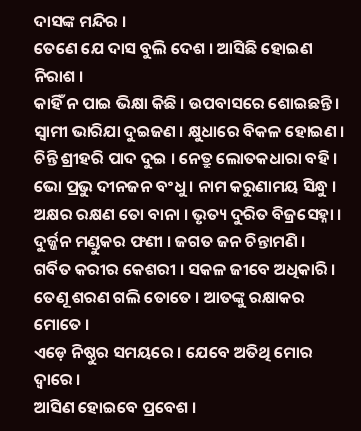ଦାସଙ୍କ ମନ୍ଦିର ।
ତେଣେ ଯେ ଦାସ ବୁଲି ଦେଶ । ଆସିଛି ହୋଇଣ ନିରାଶ ।
କାହିଁ ନ ପାଇ ଭିକ୍ଷା କିଛି । ଉପବାସରେ ଶୋଇଛନ୍ତି ।
ସ୍ୱାମୀ ଭାରିଯା ଦୁଇଜଣ । କ୍ଷୁଧାରେ ବିକଳ ହୋଇଣ ।
ଚିନ୍ତି ଶ୍ରୀହରି ପାଦ ଦୁଇ । ନେତ୍ରୁ ଲୋତକଧାରା ବହି ।
ଭୋ ପ୍ରଭୁ ଦୀନଜନ ବଂଧୁ । ନାମ କରୁଣାମୟ ସିନ୍ଧୁ ।
ଅକ୍ଷର ରକ୍ଷଣ ତୋ ବାନା । ଭୃତ୍ୟ ଦୁରିତ ବିଜ୍ରସେହ୍ନା ।
ଦୁର୍ଜ୍ଜନ ମଣ୍ଡୁକର ଫଣୀ । ଜଗତ ଜନ ଚିନ୍ତାମଣି ।
ଗର୍ବିତ କରୀର କେଶରୀ । ସକଳ ଜୀବେ ଅଧିକାରି ।
ତେଣୂ ଶରଣ ଗଲି ତୋତେ । ଆତଙ୍କୁ ରକ୍ଷାକର ମୋତେ ।
ଏଡ଼େ ନିଷ୍ଠୁର ସମୟରେ । ଯେବେ ଅତିଥି ମୋର ଦ୍ୱାରେ ।
ଆସିଣ ହୋଇବେ ପ୍ରବେଶ ।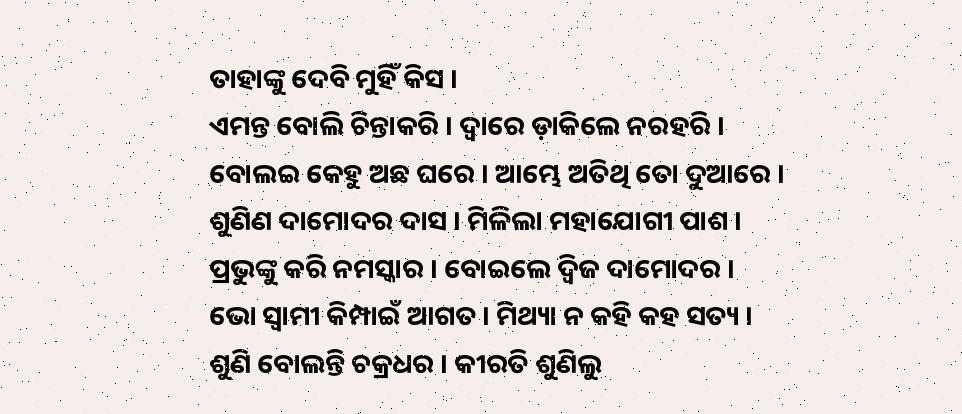ତାହାଙ୍କୁ ଦେବି ମୁହିଁ କିସ ।
ଏମନ୍ତ ବୋଲି ଚିନ୍ତାକରି । ଦ୍ୱାରେ ଡ଼ାକିଲେ ନରହରି ।
ବୋଲଇ କେହୁ ଅଛ ଘରେ । ଆମ୍ଭେ ଅତିଥି ତୋ ଦୁଆରେ ।
ଶୁଣିଣ ଦାମୋଦର ଦାସ । ମିଳିଲା ମହାଯୋଗୀ ପାଶ ।
ପ୍ରଭୁଙ୍କୁ କରି ନମସ୍କାର । ବୋଇଲେ ଦ୍ୱିଜ ଦାମୋଦର ।
ଭୋ ସ୍ୱାମୀ କିମ୍ପାଇଁ ଆଗତ । ମିଥ୍ୟା ନ କହି କହ ସତ୍ୟ ।
ଶୁଣି ବୋଲନ୍ତି ଚକ୍ରଧର । କୀରତି ଶୁଣିଲୁ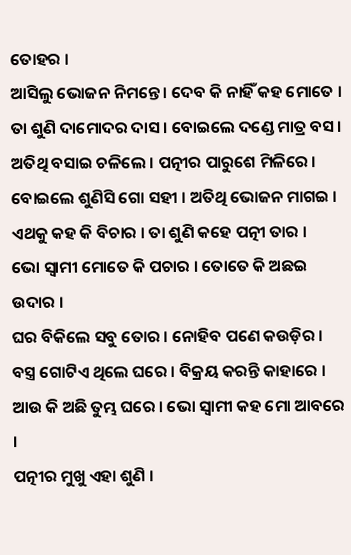ତୋହର ।
ଆସିଲୁ ଭୋଜନ ନିମନ୍ତେ । ଦେବ କି ନାହିଁ କହ ମୋତେ ।
ତା ଶୁଣି ଦାମୋଦର ଦାସ । ବୋଇଲେ ଦଣ୍ଡେ ମାତ୍ର ବସ ।
ଅତିଥି ବସାଇ ଚଳିଲେ । ପତ୍ନୀର ପାରୁଶେ ମିଳିରେ ।
ବୋଇଲେ ଶୁଣିସି ଗୋ ସହୀ । ଅତିଥି ଭୋଜନ ମାଗଇ ।
ଏଥକୁ କହ କି ବିଚାର । ତା ଶୁଣି କହେ ପତ୍ନୀ ତାର ।
ଭୋ ସ୍ୱାମୀ ମୋତେ କି ପଚାର । ତୋତେ କି ଅଛଇ ଉଦାର ।
ଘର ବିକିଲେ ସବୁ ତୋର । ନୋହିବ ପଣେ କଉଡ଼ିର ।
ବସ୍ତ୍ର ଗୋଟିଏ ଥିଲେ ଘରେ । ବିକ୍ରୟ କରନ୍ତି କାହାରେ ।
ଆଉ କି ଅଛି ତୁମ୍ଭ ଘରେ । ଭୋ ସ୍ୱାମୀ କହ ମୋ ଆବରେ ।
ପତ୍ନୀର ମୁଖୁ ଏହା ଶୁଣି ।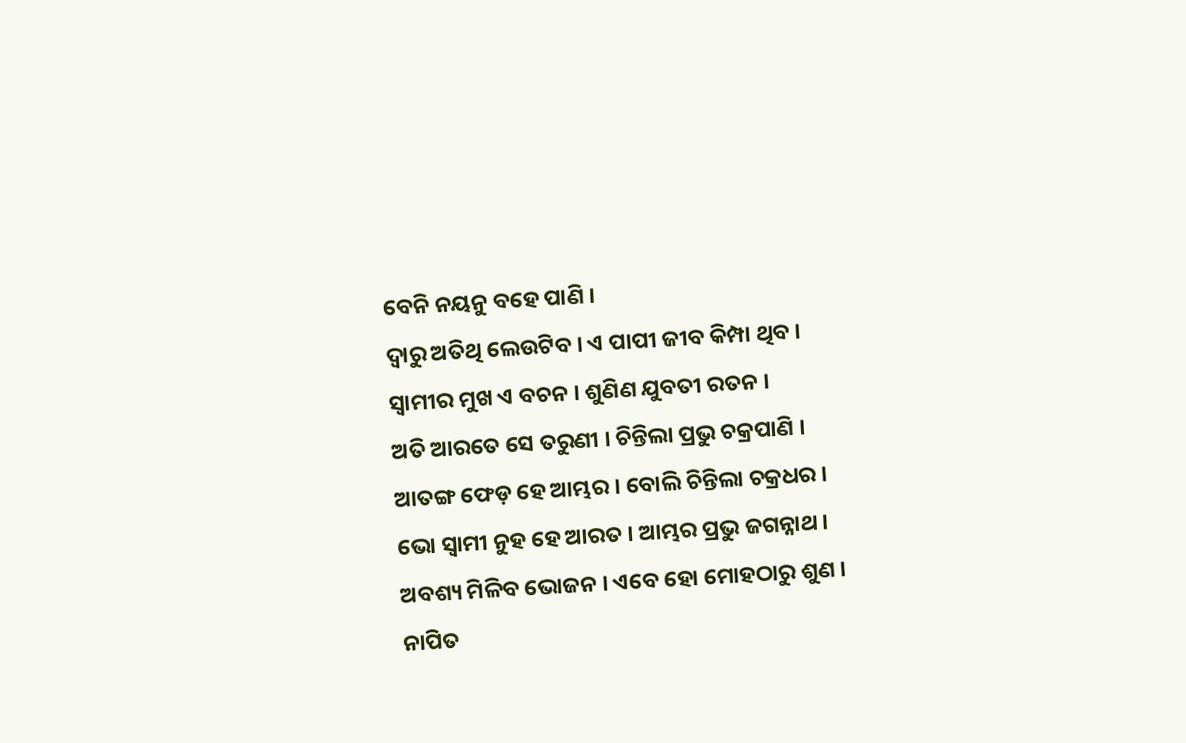ବେନି ନୟନୁ ବହେ ପାଣି ।
ଦ୍ୱାରୁ ଅତିଥି ଲେଉଟିବ । ଏ ପାପୀ ଜୀବ କିମ୍ପା ଥିବ ।
ସ୍ୱାମୀର ମୁଖ ଏ ବଚନ । ଶୁଣିଣ ଯୁବତୀ ରତନ ।
ଅତି ଆରତେ ସେ ତରୁଣୀ । ଚିନ୍ତିଲା ପ୍ରଭୁ ଚକ୍ରପାଣି ।
ଆତଙ୍ଗ ଫେଡ଼ ହେ ଆମ୍ଭର । ବୋଲି ଚିନ୍ତିଲା ଚକ୍ରଧର ।
ଭୋ ସ୍ୱାମୀ ନୁହ ହେ ଆରତ । ଆମ୍ଭର ପ୍ରଭୁ ଜଗନ୍ନାଥ ।
ଅବଶ୍ୟ ମିଳିବ ଭୋଜନ । ଏବେ ହୋ ମୋହଠାରୁ ଶୁଣ ।
ନାପିତ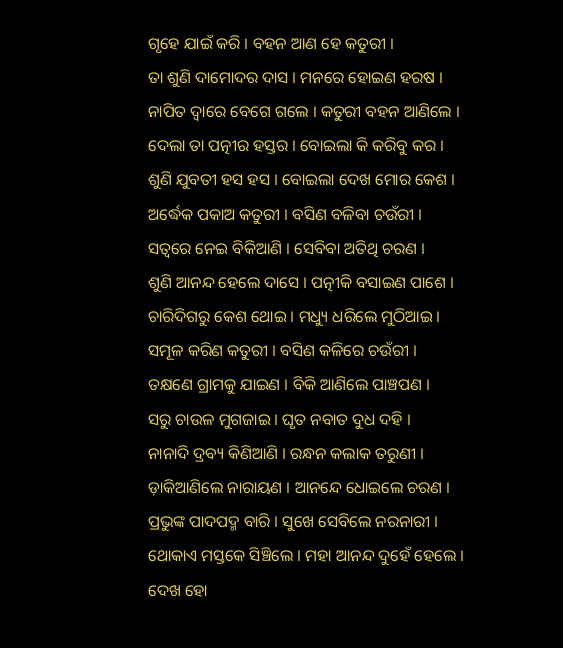ଗୃହେ ଯାଇଁ କରି । ବହନ ଆଣ ହେ କତୁରୀ ।
ତା ଶୁଣି ଦାମୋଦର ଦାସ । ମନରେ ହୋଇଣ ହରଷ ।
ନାପିତ ଦ୍ୱାରେ ବେଗେ ଗଲେ । କତୁରୀ ବହନ ଆଣିଲେ ।
ଦେଲା ତା ପତ୍ନୀର ହସ୍ତର । ବୋଇଲା କି କରିବୁ କର ।
ଶୁଣି ଯୁବତୀ ହସ ହସ । ବୋଇଲା ଦେଖ ମୋର କେଶ ।
ଅର୍ଦ୍ଧେକ ପକାଅ କତୁରୀ । ବସିଣ ବଳିବା ଚଉଁରୀ ।
ସତ୍ୱରେ ନେଇ ବିକିଆଣି । ସେବିବା ଅତିଥି ଚରଣ ।
ଶୁଣି ଆନନ୍ଦ ହେଲେ ଦାସେ । ପତ୍ନୀକି ବସାଇଣ ପାଶେ ।
ଚାରିଦିଗରୁ କେଶ ଥୋଇ । ମଧ୍ୟୁ ଧରିଲେ ମୁଠିଆଇ ।
ସମୂଳ କରିଣ କତୁରୀ । ବସିଣ କଳିରେ ଚଉଁରୀ ।
ତକ୍ଷଣେ ଗ୍ରାମକୁ ଯାଇଣ । ବିକି ଆଣିଲେ ପାଞ୍ଚପଣ ।
ସରୁ ଚାଉଳ ମୁଗଜାଇ । ଘୃତ ନବାତ ଦୁଧ ଦହି ।
ନାନାଦି ଦ୍ରବ୍ୟ କିଣିଆଣି । ରନ୍ଧନ କଲାକ ତରୁଣୀ ।
ଡ଼ାକିଆଣିଲେ ନାରାୟଣ । ଆନନ୍ଦେ ଧୋଇଲେ ଚରଣ ।
ପ୍ରଭୁଙ୍କ ପାଦପଦ୍ମ ବାରି । ସୁଖେ ସେବିଲେ ନରନାରୀ ।
ଥୋକାଏ ମସ୍ତକେ ସିଞ୍ଚିଲେ । ମହା ଆନନ୍ଦ ଦୁହେଁ ହେଲେ ।
ଦେଖ ହୋ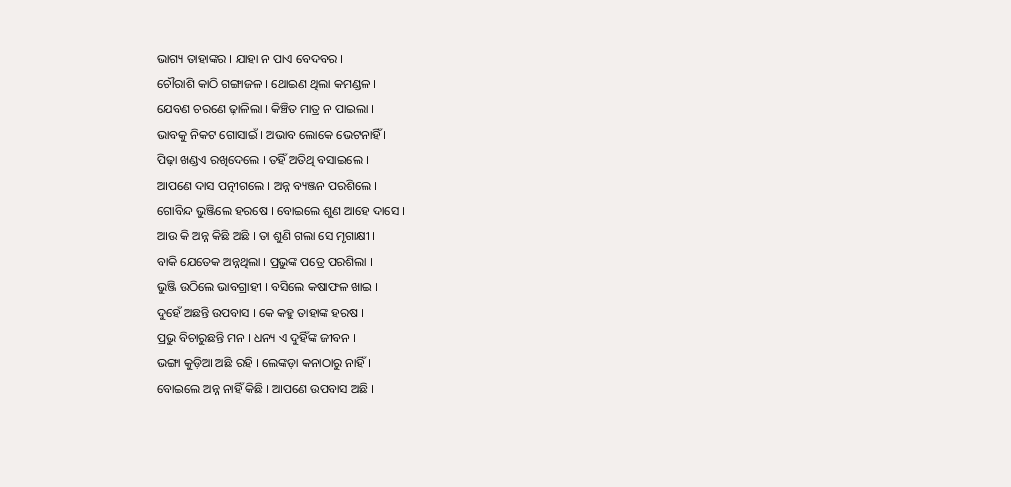ଭାଗ୍ୟ ତାହାଙ୍କର । ଯାହା ନ ପାଏ ବେଦବର ।
ଚୌରାଶି କାଠି ଗଙ୍ଗାଜଳ । ଥୋଇଣ ଥିଲା କମଣ୍ଡଳ ।
ଯେବଣ ଚରଣେ ଢ଼ାଳିଲା । କିଞ୍ଚିତ ମାତ୍ର ନ ପାଇଲା ।
ଭାବକୁ ନିକଟ ଗୋସାଇଁ । ଅଭାବ ଲୋକେ ଭେଟନାହିଁ ।
ପିଢ଼ା ଖଣ୍ଡଏ ରଖିଦେଲେ । ତହିଁ ଅତିଥି ବସାଇଲେ ।
ଆପଣେ ଦାସ ପତ୍ନୀଗଲେ । ଅନ୍ନ ବ୍ୟଞ୍ଜନ ପରଶିଲେ ।
ଗୋବିନ୍ଦ ଭୁଞ୍ଜିଲେ ହରଷେ । ବୋଇଲେ ଶୁଣ ଆହେ ଦାସେ ।
ଆଉ କି ଅନ୍ନ କିଛି ଅଛି । ତା ଶୁଣି ଗଲା ସେ ମୃଗାକ୍ଷୀ ।
ବାକି ଯେତେକ ଅନ୍ନଥିଲା । ପ୍ରଭୁଙ୍କ ପତ୍ରେ ପରଶିଲା ।
ଭୁଞ୍ଜି ଉଠିଲେ ଭାବଗ୍ରାହୀ । ବସିଲେ କଷାଫଳ ଖାଇ ।
ଦୁହେଁ ଅଛନ୍ତି ଉପବାସ । କେ କହୁ ତାହାଙ୍କ ହରଷ ।
ପ୍ରଭୁ ବିଚାରୁଛନ୍ତି ମନ । ଧନ୍ୟ ଏ ଦୁହିଁଙ୍କ ଜୀବନ ।
ଭଙ୍ଗା କୁଡ଼ିଆ ଅଛି ରହି । ଲେଙ୍କଡ଼ା କନାଠାରୁ ନାହିଁ ।
ବୋଇଲେ ଅନ୍ନ ନାହିଁ କିଛି । ଆପଣେ ଉପବାସ ଅଛି ।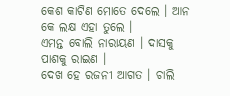କେଶ କାଟିଣ ମୋତେ ଦେଲେ । ଆନ କେ ଲକ୍ଷ ଏହା ତୁଲେ ।
ଏମନ୍ତ ବୋଲି ନାରାୟଣ । ଦାସକୁ ପାଶକୁ ରାଇଣ ।
ଦେଖ ହେ ରଜନୀ ଆଗତ । ଚାଲି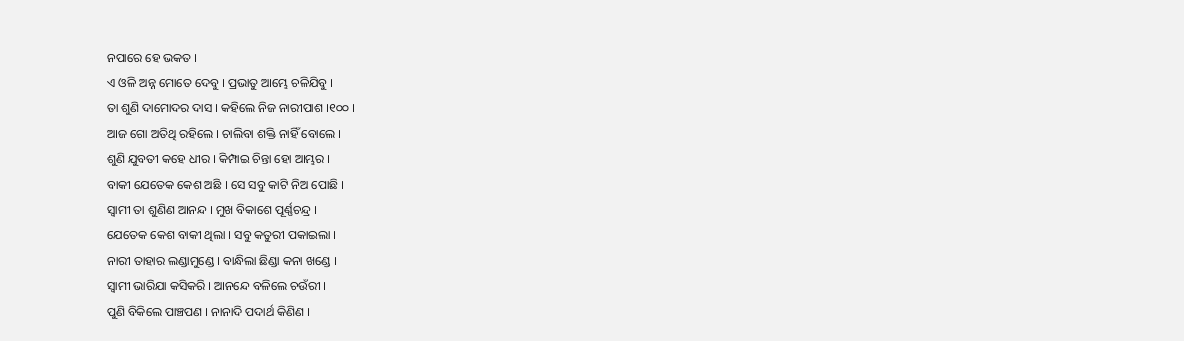ନପାରେ ହେ ଭକତ ।
ଏ ଓଳି ଅନ୍ନ ମୋତେ ଦେବୁ । ପ୍ରଭାତୁ ଆମ୍ଭେ ଚଳିଯିବୁ ।
ତା ଶୁଣି ଦାମୋଦର ଦାସ । କହିଲେ ନିଜ ନାରୀପାଶ ।୧୦୦ ।
ଆଜ ଗୋ ଅତିଥି ରହିଲେ । ଚାଲିବା ଶକ୍ତି ନାହିଁ ବୋଲେ ।
ଶୁଣି ଯୁବତୀ କହେ ଧୀର । କିମ୍ପାଇ ଚିନ୍ତା ହୋ ଆମ୍ଭର ।
ବାକୀ ଯେତେକ କେଶ ଅଛି । ସେ ସବୁ କାଟି ନିଅ ପୋଛି ।
ସ୍ୱାମୀ ତା ଶୁଣିଣ ଆନନ୍ଦ । ମୁଖ ବିକାଶେ ପୂର୍ଣ୍ଣଚନ୍ଦ୍ର ।
ଯେତେକ କେଶ ବାକୀ ଥିଲା । ସବୁ କତୁରୀ ପକାଇଲା ।
ନାରୀ ତାହାର ଲଣ୍ଡାମୁଣ୍ଡେ । ବାନ୍ଧିଲା ଛିଣ୍ଡା କନା ଖଣ୍ଡେ ।
ସ୍ୱାମୀ ଭାରିଯା କସିକରି । ଆନନ୍ଦେ ବଳିଲେ ଚଉଁରୀ ।
ପୁଣି ବିକିଲେ ପାଞ୍ଚପଣ । ନାନାଦି ପଦାର୍ଥ କିଣିଣ ।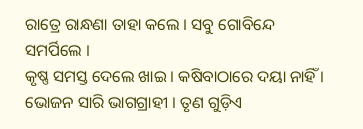ରାତ୍ରେ ରାନ୍ଧଣା ତାହା କଲେ । ସବୁ ଗୋବିନ୍ଦେ ସମର୍ପିଲେ ।
କୃଷ୍ଣ ସମସ୍ତ ଦେଲେ ଖାଇ । କଷିବାଠାରେ ଦୟା ନାହିଁ ।
ଭୋଜନ ସାରି ଭାଗଗ୍ରାହୀ । ତୃଣ ଗୁଡ଼ିଏ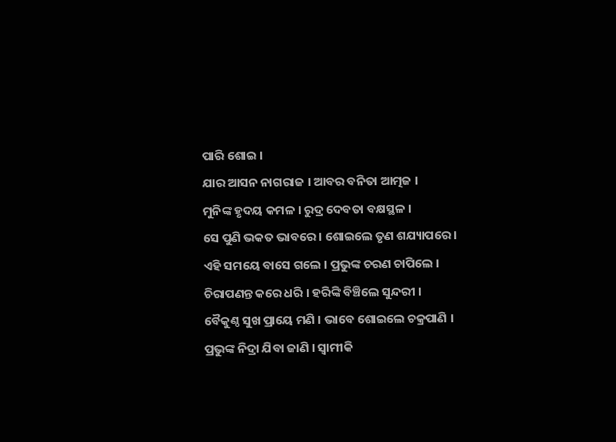ପାରି ଶୋଇ ।
ଯାର ଆସନ ନାଗରାଜ । ଆବର ବନିତା ଆତ୍ମଜ ।
ମୁନିଙ୍କ ହୃଦୟ କମଳ । ରୁଦ୍ର ଦେବତା ବକ୍ଷସ୍ଥଳ ।
ସେ ପୁଣି ଭକତ ଭାବରେ । ଶୋଇଲେ ତୃଣ ଶଯ୍ୟାପରେ ।
ଏହି ସମୟେ ବାସେ ଗଲେ । ପ୍ରଭୁଙ୍କ ଚରଣ ଚାପିଲେ ।
ଚିରାପଣନ୍ତ କରେ ଧରି । ହରିଙ୍କି ବିଞ୍ଚିଲେ ସୁନ୍ଦରୀ ।
ବୈକୁଣ୍ଠ ସୁଖ ପ୍ରାୟେ ମଣି । ଭାବେ ଶୋଇଲେ ଚକ୍ରପାଣି ।
ପ୍ରଭୁଙ୍କ ନିଦ୍ରା ଯିବା ଜାଣି । ସ୍ୱାମୀକି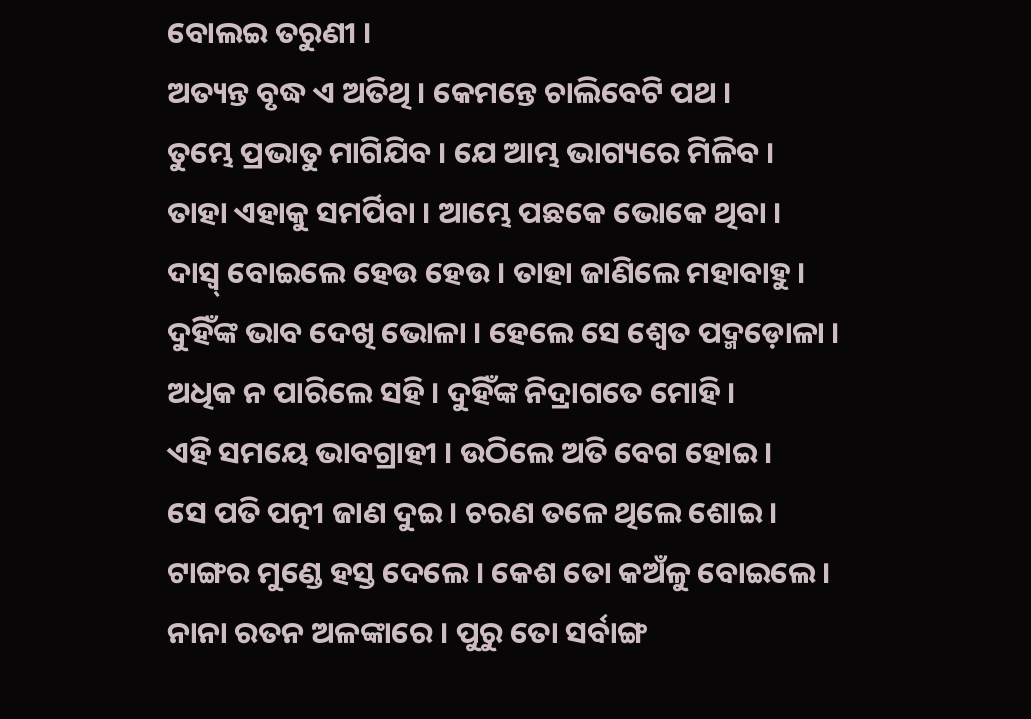ବୋଲଇ ତରୁଣୀ ।
ଅତ୍ୟନ୍ତ ବୃଦ୍ଧ ଏ ଅତିଥି । କେମନ୍ତେ ଚାଲିବେଟି ପଥ ।
ତୁମ୍ଭେ ପ୍ରଭାତୁ ମାଗିଯିବ । ଯେ ଆମ୍ଭ ଭାଗ୍ୟରେ ମିଳିବ ।
ତାହା ଏହାକୁ ସମର୍ପିବା । ଆମ୍ଭେ ପଛକେ ଭୋକେ ଥିବା ।
ଦାସ୍ବ୍ ବୋଇଲେ ହେଉ ହେଉ । ତାହା ଜାଣିଲେ ମହାବାହୁ ।
ଦୁହିଁଙ୍କ ଭାବ ଦେଖି ଭୋଳା । ହେଲେ ସେ ଶ୍ୱେତ ପଦ୍ମଡ଼ୋଳା ।
ଅଧିକ ନ ପାରିଲେ ସହି । ଦୁହିଁଙ୍କ ନିଦ୍ରାଗତେ ମୋହି ।
ଏହି ସମୟେ ଭାବଗ୍ରାହୀ । ଉଠିଲେ ଅତି ବେଗ ହୋଇ ।
ସେ ପତି ପତ୍ନୀ ଜାଣ ଦୁଇ । ଚରଣ ତଳେ ଥିଲେ ଶୋଇ ।
ଟାଙ୍ଗର ମୁଣ୍ଡେ ହସ୍ତ ଦେଲେ । କେଶ ତୋ କଅଁଳୁ ବୋଇଲେ ।
ନାନା ରତନ ଅଳଙ୍କାରେ । ପୁରୁ ତୋ ସର୍ବାଙ୍ଗ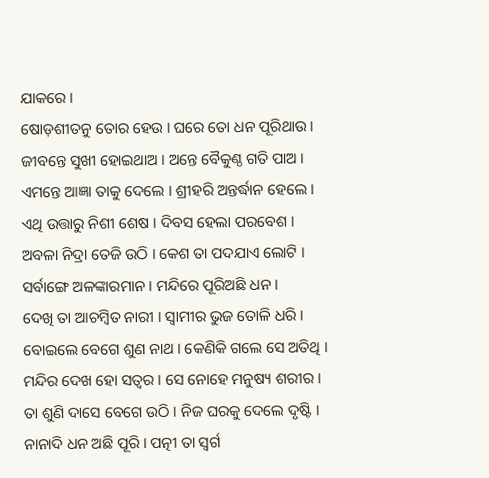ଯାକରେ ।
ଷୋଡ଼ଶୀତନୁ ତୋର ହେଉ । ଘରେ ତୋ ଧନ ପୂରିଥାଉ ।
ଜୀବନ୍ତେ ସୁଖୀ ହୋଇଥାଅ । ଅନ୍ତେ ବୈକୁଣ୍ଠ ଗତି ପାଅ ।
ଏମନ୍ତେ ଆଜ୍ଞା ତାକୁ ଦେଲେ । ଶ୍ରୀହରି ଅନ୍ତର୍ଦ୍ଧାନ ହେଲେ ।
ଏଥି ଉତ୍ତାରୁ ନିଶୀ ଶେଷ । ଦିବସ ହେଲା ପରବେଶ ।
ଅବଳା ନିଦ୍ରା ତେଜି ଉଠି । କେଶ ତା ପଦଯାଏ ଲୋଟି ।
ସର୍ବାଙ୍ଗେ ଅଳଙ୍କାରମାନ । ମନ୍ଦିରେ ପୂରିଅଛି ଧନ ।
ଦେଖି ତା ଆଚମ୍ବିତ ନାରୀ । ସ୍ୱାମୀର ଭୁଜ ତୋଳି ଧରି ।
ବୋଇଲେ ବେଗେ ଶୁଣ ନାଥ । କେଣିକି ଗଲେ ସେ ଅତିଥି ।
ମନ୍ଦିର ଦେଖ ହୋ ସତ୍ୱର । ସେ ନୋହେ ମନୁଷ୍ୟ ଶରୀର ।
ତା ଶୁଣି ଦାସେ ବେଗେ ଉଠି । ନିଜ ଘରକୁ ଦେଲେ ଦୃଷ୍ଟି ।
ନାନାଦି ଧନ ଅଛି ପୂରି । ପତ୍ନୀ ତା ସ୍ୱର୍ଗ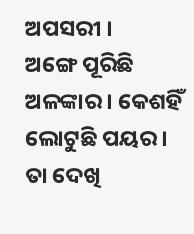ଅପସରୀ ।
ଅଙ୍ଗେ ପୂରିଛି ଅଳଙ୍କାର । କେଶହିଁ ଲୋଟୁଛି ପୟର ।
ତା ଦେଖି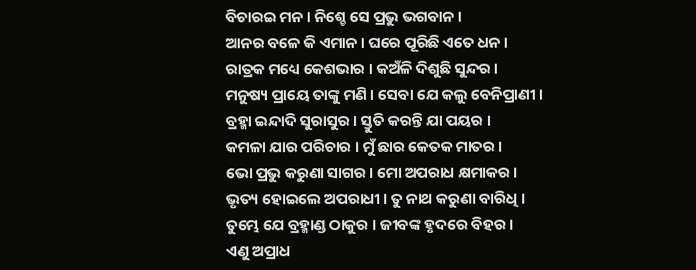ବିଚାରଇ ମନ । ନିଶ୍ଚେ ସେ ପ୍ରଭୁ ଭଗବାନ ।
ଆନର ବଳେ କି ଏମାନ । ଘରେ ପୂରିଛି ଏତେ ଧନ ।
ରାତ୍ରକ ମଧ୍ୟେ କେଶଭାର । କଅଁଳି ଦିଶୁଛି ସୁନ୍ଦର ।
ମନୁଷ୍ୟ ପ୍ରାୟେ ତାଙ୍କୁ ମଣି । ସେବା ଯେ କଲୁ ବେନିପ୍ରାଣୀ ।
ବ୍ରହ୍ମା ଇନ୍ଦାଦି ସୁରାସୁର । ସ୍ତୁତି କରନ୍ତି ଯା ପୟର ।
କମଳା ଯାର ପରିଚାର । ମୁଁ ଛାର କେତକ ମାତର ।
ଭୋ ପ୍ରଭୁ କରୁଣା ସାଗର । ମୋ ଅପରାଧ କ୍ଷମାକର ।
ଭୃତ୍ୟ ହୋଇଲେ ଅପରାଧୀ । ତୁ ନାଥ କରୁଣା ବାରିଧି ।
ତୁମ୍ଭେ ଯେ ବ୍ରହ୍ମାଣ୍ଡ ଠାକୁର । ଜୀବଙ୍କ ହୃଦରେ ବିହର ।
ଏଣୁ ଅପ୍ରାଧ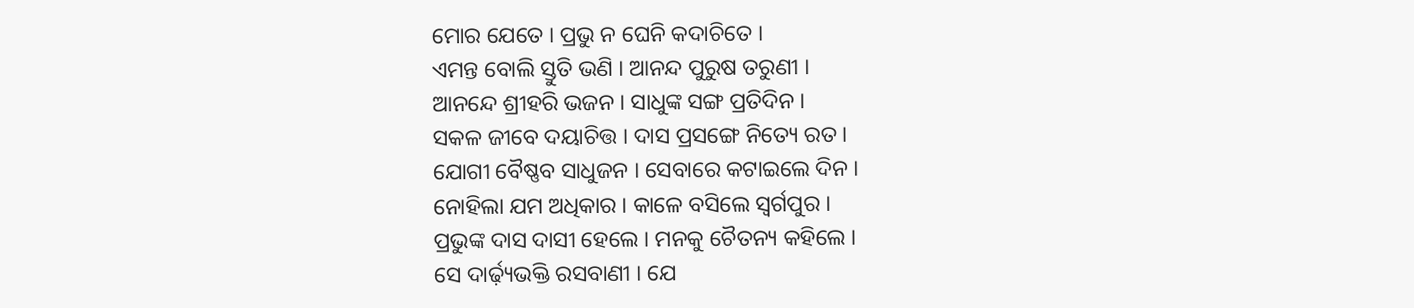ମୋର ଯେତେ । ପ୍ରଭୁ ନ ଘେନି କଦାଚିତେ ।
ଏମନ୍ତ ବୋଲି ସ୍ତୁତି ଭଣି । ଆନନ୍ଦ ପୁରୁଷ ତରୁଣୀ ।
ଆନନ୍ଦେ ଶ୍ରୀହରି ଭଜନ । ସାଧୁଙ୍କ ସଙ୍ଗ ପ୍ରତିଦିନ ।
ସକଳ ଜୀବେ ଦୟାଚିତ୍ତ । ଦାସ ପ୍ରସଙ୍ଗେ ନିତ୍ୟେ ରତ ।
ଯୋଗୀ ବୈଷ୍ଣବ ସାଧୁଜନ । ସେବାରେ କଟାଇଲେ ଦିନ ।
ନୋହିଲା ଯମ ଅଧିକାର । କାଳେ ବସିଲେ ସ୍ୱର୍ଗପୁର ।
ପ୍ରଭୁଙ୍କ ଦାସ ଦାସୀ ହେଲେ । ମନକୁ ଚୈତନ୍ୟ କହିଲେ ।
ସେ ଦାର୍ଢ଼୍ୟଭକ୍ତି ରସବାଣୀ । ଯେ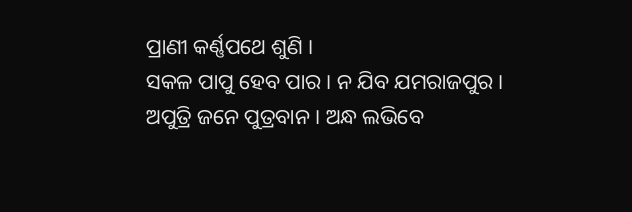ପ୍ରାଣୀ କର୍ଣ୍ଣପଥେ ଶୁଣି ।
ସକଳ ପାପୁ ହେବ ପାର । ନ ଯିବ ଯମରାଜପୁର ।
ଅପୁତ୍ରି ଜନେ ପୁତ୍ରବାନ । ଅନ୍ଧ ଲଭିବେ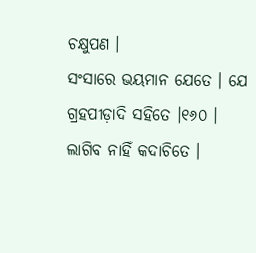ଚକ୍ଷୁପଣ ।
ସଂସାରେ ଭୟମାନ ଯେତେ । ଯେ ଗ୍ରହପୀଡ଼ାଦି ସହିତେ ।୧୬୦ ।
ଲାଗିବ ନାହିଁ କଦାଚିତେ ।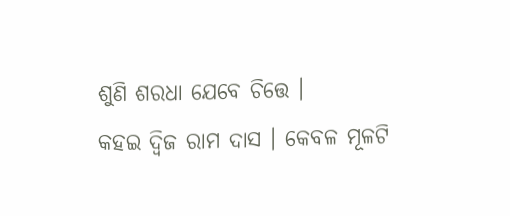ଶୁଣି ଶରଧା ଯେବେ ଚିତ୍ତେ ।
କହଇ ଦ୍ୱିଜ ରାମ ଦାସ । କେବଳ ମୂଳଟି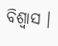ବିଶ୍ୱାସ ।